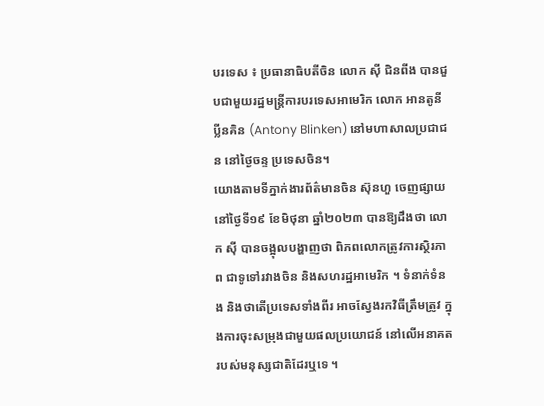បរទេស ៖ ប្រធានាធិបតីចិន លោក ស៊ី ជិនពីង បានជួបជាមួយរដ្ឋមន្ត្រីការបរទេសអាមេរិក លោក អានតូនី ប្លីនគិន (Antony Blinken) នៅមហាសាលប្រជាជន នៅថ្ងៃចន្ទ ប្រទេសចិន។
យោងតាមទីភ្នាក់ងារព័ត៌មានចិន ស៊ុនហួ ចេញផ្សាយនៅថ្ងៃទី១៩ ខែមិថុនា ឆ្នាំ២០២៣ បានឱ្យដឹងថា លោក ស៊ី បានចង្អុលបង្ហាញថា ពិភពលោកត្រូវការស្ថិរភាព ជាទូទៅរវាងចិន និងសហរដ្ឋអាមេរិក ។ ទំនាក់ទំនង និងថាតើប្រទេសទាំងពីរ អាចស្វែងរកវិធីត្រឹមត្រូវ ក្នុងការចុះសម្រុងជាមួយផលប្រយោជន៍ នៅលើអនាគត របស់មនុស្សជាតិដែរឬទេ ។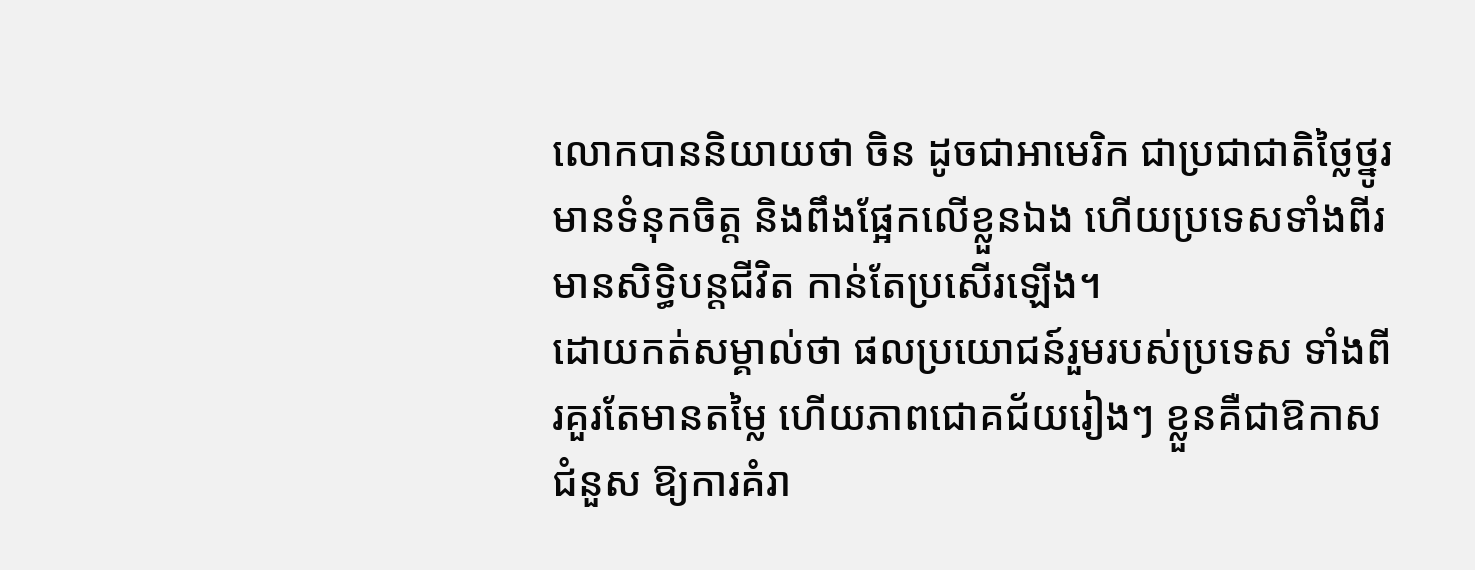លោកបាននិយាយថា ចិន ដូចជាអាមេរិក ជាប្រជាជាតិថ្លៃថ្នូរ មានទំនុកចិត្ត និងពឹងផ្អែកលើខ្លួនឯង ហើយប្រទេសទាំងពីរមានសិទ្ធិបន្តជីវិត កាន់តែប្រសើរឡើង។
ដោយកត់សម្គាល់ថា ផលប្រយោជន៍រួមរបស់ប្រទេស ទាំងពីរគួរតែមានតម្លៃ ហើយភាពជោគជ័យរៀងៗ ខ្លួនគឺជាឱកាសជំនួស ឱ្យការគំរា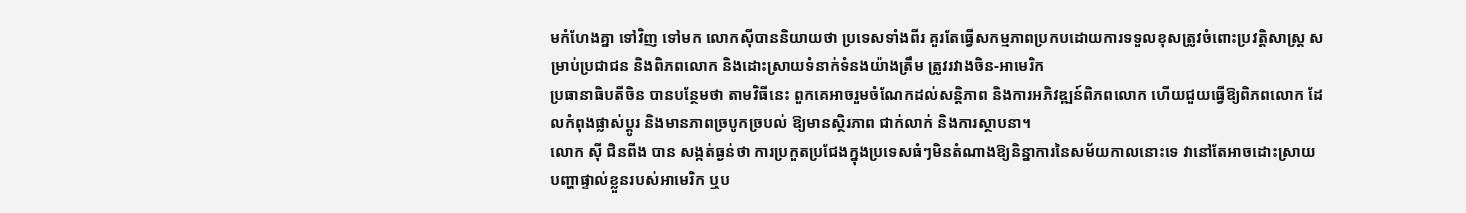មកំហែងគ្នា ទៅវិញ ទៅមក លោកស៊ីបាននិយាយថា ប្រទេសទាំងពីរ គួរតែធ្វើសកម្មភាពប្រកបដោយការទទួលខុសត្រូវចំពោះប្រវត្តិសាស្ត្រ សម្រាប់ប្រជាជន និងពិភពលោក និងដោះស្រាយទំនាក់ទំនងយ៉ាងត្រឹម ត្រូវរវាងចិន-អាមេរិក
ប្រធានាធិបតីចិន បានបន្ថែមថា តាមវិធីនេះ ពួកគេអាចរួមចំណែកដល់សន្តិភាព និងការអភិវឌ្ឍន៍ពិភពលោក ហើយជួយធ្វើឱ្យពិភពលោក ដែលកំពុងផ្លាស់ប្តូរ និងមានភាពច្របូកច្របល់ ឱ្យមានស្ថិរភាព ជាក់លាក់ និងការស្ថាបនា។
លោក ស៊ី ជិនពីង បាន សង្កត់ធ្ងន់ថា ការប្រកួតប្រជែងក្នុងប្រទេសធំៗមិនតំណាងឱ្យនិន្នាការនៃសម័យកាលនោះទេ វានៅតែអាចដោះស្រាយ បញ្ហាផ្ទាល់ខ្លួនរបស់អាមេរិក ឬប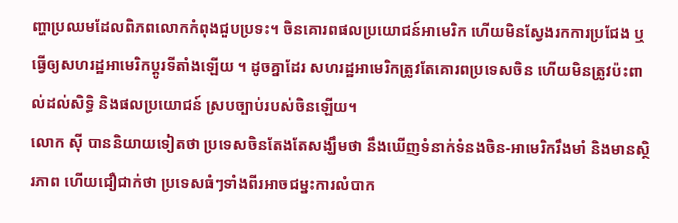ញ្ហាប្រឈមដែលពិភពលោកកំពុងជួបប្រទះ។ ចិនគោរពផលប្រយោជន៍អាមេរិក ហើយមិនស្វែងរកការប្រជែង ឬធ្វើឲ្យសហរដ្ឋអាមេរិកប្តូរទីតាំងឡើយ ។ ដូចគ្នាដែរ សហរដ្ឋអាមេរិកត្រូវតែគោរពប្រទេសចិន ហើយមិនត្រូវប៉ះពាល់ដល់សិទ្ធិ និងផលប្រយោជន៍ ស្របច្បាប់របស់ចិនឡើយ។
លោក ស៊ី បាននិយាយទៀតថា ប្រទេសចិនតែងតែសង្ឃឹមថា នឹងឃើញទំនាក់ទំនងចិន-អាមេរិករឹងមាំ និងមានស្ថិរភាព ហើយជឿជាក់ថា ប្រទេសធំៗទាំងពីរអាចជម្នះការលំបាក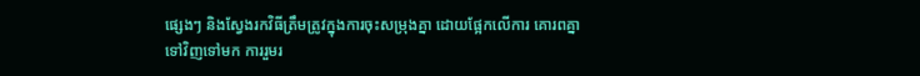ផ្សេងៗ និងស្វែងរកវិធីត្រឹមត្រូវក្នុងការចុះសម្រុងគ្នា ដោយផ្អែកលើការ គោរពគ្នាទៅវិញទៅមក ការរួមរ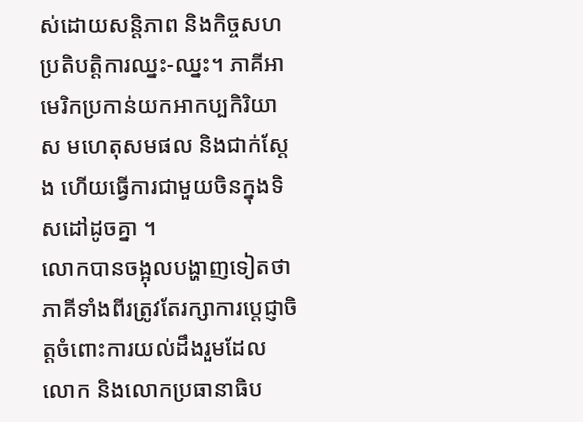ស់ដោយសន្តិភាព និងកិច្ចសហប្រតិបត្តិការឈ្នះ-ឈ្នះ។ ភាគីអាមេរិកប្រកាន់យកអាកប្បកិរិយាស មហេតុសមផល និងជាក់ស្តែង ហើយធ្វើការជាមួយចិនក្នុងទិសដៅដូចគ្នា ។
លោកបានចង្អុលបង្ហាញទៀតថា ភាគីទាំងពីរត្រូវតែរក្សាការប្តេជ្ញាចិត្តចំពោះការយល់ដឹងរួមដែលលោក និងលោកប្រធានាធិប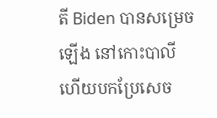តី Biden បានសម្រេចឡើង នៅកោះបាលី ហើយបកប្រែសេច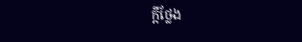ក្តីថ្លែង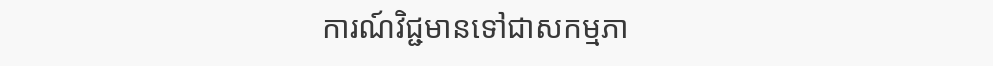ការណ៍វិជ្ជមានទៅជាសកម្មភា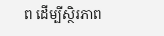ព ដើម្បីស្ថិរភាព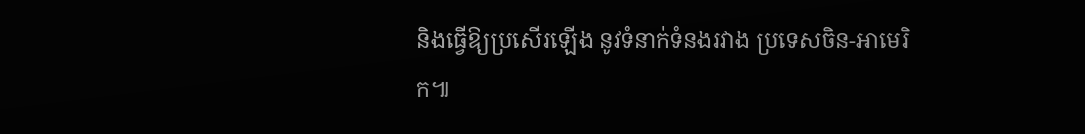និងធ្វើឱ្យប្រសើរឡើង នូវទំនាក់ទំនងរវាង ប្រទេសចិន-អាមេរិក៕